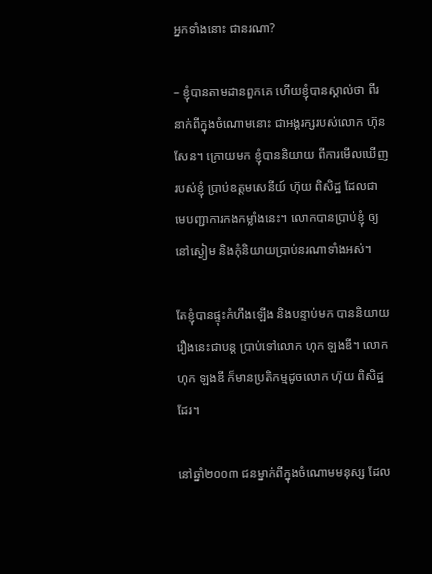អ្នកទាំងនោះ ជានរណា?

– ខ្ញុំបានតាមដានពួកគេ ហើយខ្ញុំបានស្គាល់ថា ពីរនាក់ពីក្នុងចំណោមនោះ ជាអង្គរក្សរបស់លោក ហ៊ុន សែន។ ក្រោយមក ខ្ញុំបាននិយាយ ពីការមើលឃើញរបស់ខ្ញុំ ប្រាប់ឧត្តមសេនីយ៍ ហ៊ុយ ពិសិដ្ឋ ដែលជាមេបញ្ជាការកងកម្លាំងនេះ។ លោកបានប្រាប់ខ្ញុំ ឲ្យនៅស្ងៀម និងកុំនិយាយប្រាប់នរណាទាំងអស់។

តែខ្ញុំបានផ្ទុះកំហឹងឡើង និងបន្ទាប់មក បាននិយាយរឿងនេះជាបន្ត ប្រាប់ទៅលោក ហុក ឡងឌី។ លោក ហុក ឡងឌី ក៏មានប្រតិកម្មដូចលោក ហ៊ុយ ពិសិដ្ឋ ដែរ។

នៅឆ្នាំ២០០៣ ជនម្នាក់ពីក្នុងចំណោមមនុស្ស ដែល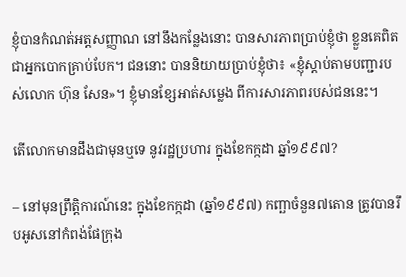ខ្ញុំបានកំណត់អត្តសញ្ញាណ នៅនឹងកន្លែងនោះ បានសារភាពប្រាប់ខ្ញុំថា ខ្លួនគេពិតជាអ្នកបោកគ្រាប់បែក។ ជននោះ បាននិយាយប្រាប់ខ្ញុំថា៖ «ខ្ញុំស្ដាប់តាមបញ្ជារបស់លោក ហ៊ុន សែន»។ ខ្ញុំមានខ្សែអាត់សម្លេង ពីការសារភាពរបស់ជននេះ។

តើលោកមានដឹងជាមុនឬទេ នូវរដ្ឋប្រហារ ក្នុងខែកក្កដា ឆ្នាំ១៩៩៧?

– នៅមុនព្រឹត្តិការណ៍នេះ ក្នុងខែកក្កដា (ឆ្នាំ១៩៩៧) កញ្ឆាចំនួន៧តោន ត្រូវបានរឹបអូសនៅកំពង់ផែក្រុង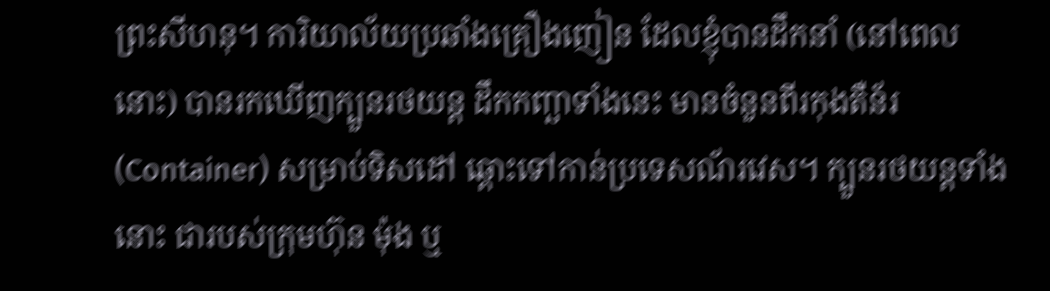ព្រះសីហនុ។ ការិយាល័យប្រឆាំងគ្រឿងញៀន ដែលខ្ញុំបានដឹកនាំ (នៅពេលនោះ) បានរកឃើញក្បួនរថយន្ដ ដឹកកញ្ឆាទាំងនេះ មានចំនួនពីរកុងតឺន័រ (Container) សម្រាប់ទិសដៅ ឆ្ពោះទៅកាន់ប្រទេសណ័រវេស។ ក្បួនរថយន្ដទាំងនោះ ជារបស់ក្រុមហ៊ុន ម៉ុង ឬ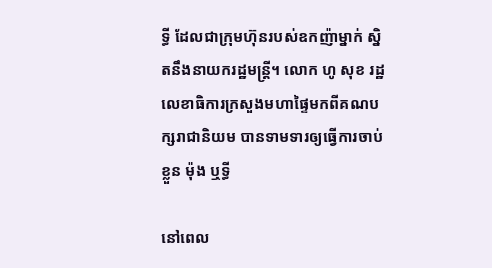ទ្ធី ដែលជាក្រុមហ៊ុនរបស់ឧកញ៉ាម្នាក់ ស្និតនឹងនាយករដ្ឋមន្ត្រី។ លោក ហូ សុខ រដ្ឋលេខាធិការក្រសួងមហាផ្ទៃមកពីគណបក្សរាជានិយម បានទាមទារឲ្យធ្វើការចាប់ខ្លួន ម៉ុង ឬទ្ធី

នៅពេល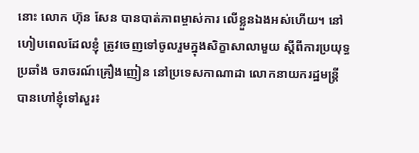នោះ លោក ហ៊ុន សែន បានបាត់ភាពម្ចាស់ការ លើខ្លួនឯងអស់ហើយ។ នៅហៀបពេលដែលខ្ញុំ ត្រូវចេញទៅចូលរួមក្នុងសិក្ខាសាលាមួយ ស្ដីពីការប្រយុទ្ធប្រឆាំង ចរាចរណ៍គ្រឿងញៀន នៅប្រទេសកាណាដា លោកនាយករដ្ឋមន្ត្រី បានហៅខ្ញុំទៅសួរ៖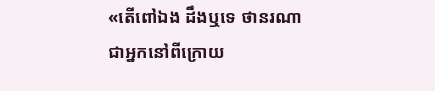«តើពៅឯង ដឹងឬទេ ថានរណាជាអ្នកនៅពីក្រោយ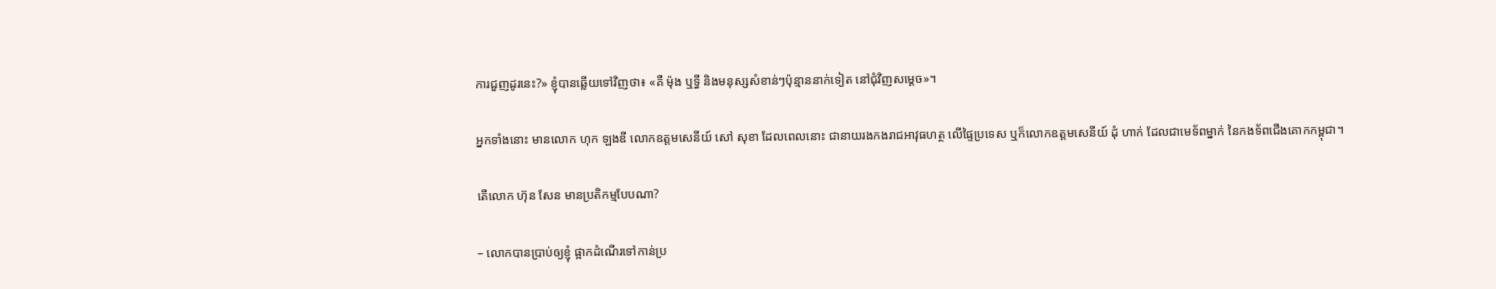ការជួញដូរនេះ?» ខ្ញុំបានឆ្លើយទៅវិញថា៖ «គឺ ម៉ុង ឬទ្ធី និងមនុស្សសំខាន់ៗប៉ុន្មាននាក់ទៀត នៅជុំវិញសម្ដេច»។

អ្នកទាំងនោះ មានលោក ហុក ឡងឌី លោកឧត្តមសេនីយ៍ សៅ សុខា ដែលពេលនោះ ជានាយរងកងរាជអាវុធហត្ថ លើផ្ទៃប្រទេស ឬក៏លោកឧត្តមសេនីយ៍ ដុំ ហាក់ ដែលជាមេទ័ពម្នាក់ នៃកងទ័ពជើងគោកកម្ពុជា។

តើលោក ហ៊ុន សែន មានប្រតិកម្មបែបណា?

– លោកបានប្រាប់ឲ្យខ្ញុំ ផ្អាកដំណើរទៅកាន់ប្រ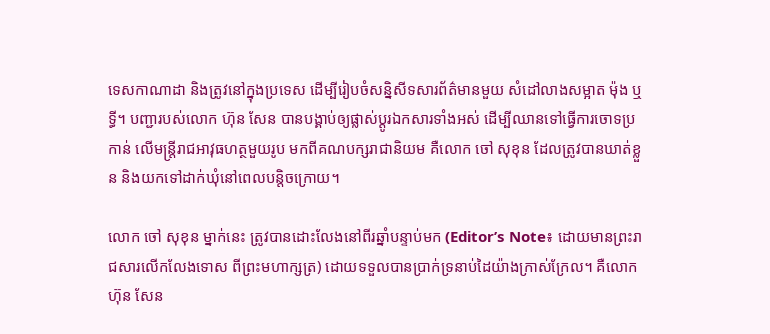ទេសកាណាដា និងត្រូវនៅក្នុងប្រទេស ដើម្បីរៀបចំសន្និសីទសារព័ត៌មានមួយ សំដៅលាងសម្អាត ម៉ុង ឬទ្ធី។ បញ្ជារបស់លោក ហ៊ុន សែន បានបង្គាប់ឲ្យផ្លាស់ប្ដូរឯកសារទាំងអស់ ដើម្បីឈានទៅធ្វើការចោទប្រកាន់ លើមន្ត្រីរាជអាវុធហត្ថមួយរូប មកពីគណបក្សរាជានិយម គឺលោក ចៅ សុខុន ដែលត្រូវបានឃាត់ខ្លួន និងយកទៅដាក់ឃុំនៅពេលបន្តិចក្រោយ។

លោក ចៅ សុខុន ម្នាក់នេះ ត្រូវបានដោះលែងនៅពីរឆ្នាំបន្ទាប់មក (Editor’s Note៖ ដោយមានព្រះរាជសារលើកលែងទោស ពីព្រះមហាក្សត្រ) ដោយទទួលបានប្រាក់ទ្រនាប់ដៃយ៉ាងក្រាស់ក្រែល។ គឺលោក ហ៊ុន សែន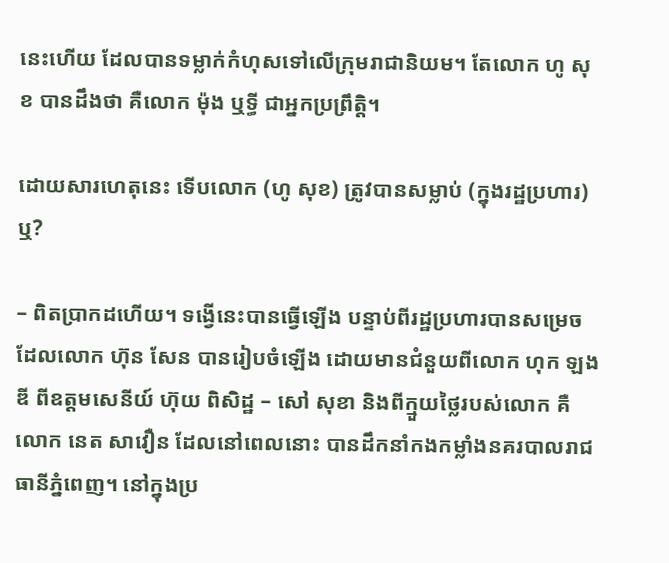នេះហើយ ដែលបានទម្លាក់កំហុសទៅលើក្រុមរាជានិយម។ តែលោក ហូ សុខ បានដឹងថា គឺលោក ម៉ុង ឬទ្ធី ជាអ្នកប្រព្រឹត្តិ។

ដោយសារហេតុនេះ ទើបលោក (ហូ សុខ) ត្រូវបានសម្លាប់ (ក្នុងរដ្ឋប្រហារ) ឬ?

– ពិតប្រាកដហើយ។ ទង្វើនេះបានធ្វើឡើង បន្ទាប់ពីរដ្ឋប្រហារបានសម្រេច ដែលលោក ហ៊ុន សែន បានរៀបចំឡើង ដោយមានជំនួយពីលោក ហុក ឡងឌី ពីឧត្ដមសេនីយ៍ ហ៊ុយ ពិសិដ្ឋ – សៅ សុខា និងពីក្មួយថ្លៃរបស់លោក គឺលោក នេត សាវឿន ដែលនៅពេលនោះ បានដឹកនាំកងកម្លាំងនគរបាលរាជធានីភ្នំពេញ។ នៅក្នុងប្រ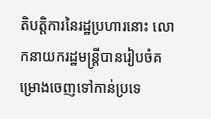តិបត្តិការនៃរដ្ឋប្រហារនោះ លោកនាយករដ្ឋមន្ត្រីបានរៀបចំគម្រោងចេញទៅកាន់ប្រទេ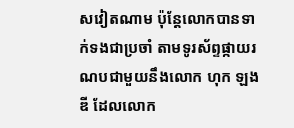សវៀតណាម ប៉ុន្តែលោកបានទាក់ទងជាប្រចាំ តាមទូរស័ព្ទផ្កាយរណបជាមួយនឹងលោក ហុក ឡងឌី ដែលលោក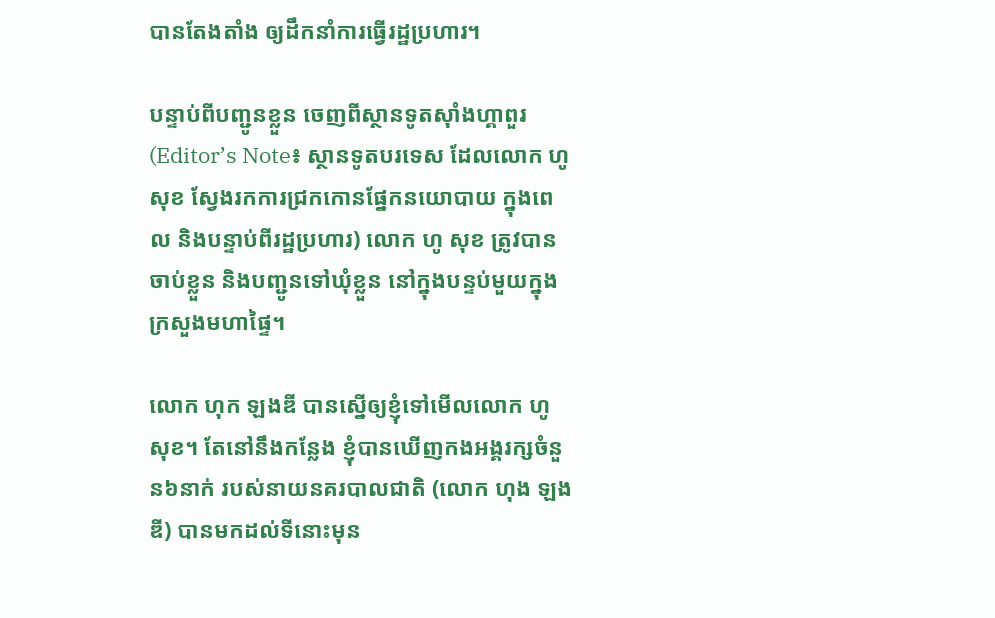បានតែងតាំង ឲ្យដឹកនាំការធ្វើរដ្ឋប្រហារ។

បន្ទាប់ពីបញ្ជូនខ្លួន ចេញពីស្ថានទូតស៊ាំងហ្គាពួរ (Editor’s Note៖ ស្ថានទូតបរទេស ដែលលោក ហូ សុខ ស្វែងរកការជ្រកកោនផ្នែកនយោបាយ ក្នុងពេល និងបន្ទាប់ពីរដ្ឋប្រហារ) លោក ហូ សុខ ត្រូវបានចាប់ខ្លួន និងបញ្ជូនទៅឃុំខ្លួន នៅក្នុងបន្ទប់មួយក្នុងក្រសួងមហាផ្ទៃ។

លោក ហុក ឡងឌី បានស្នើឲ្យខ្ញុំទៅមើលលោក ហូ សុខ។ តែនៅនឹងកន្លែង ខ្ញុំបានឃើញកងអង្គរក្សចំនួន៦នាក់ របស់នាយនគរបាលជាតិ (លោក ហុង ឡងឌី) បានមកដល់ទីនោះមុន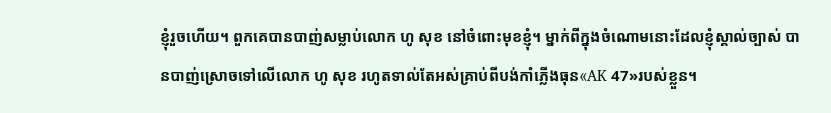ខ្ញុំរួចហើយ។ ពួកគេបានបាញ់សម្លាប់លោក ហូ សុខ នៅចំពោះមុខខ្ញុំ។ ម្នាក់ពីក្នុងចំណោមនោះដែលខ្ញុំស្គាល់ច្បាស់ បានបាញ់ស្រោចទៅលើលោក ហូ សុខ រហូតទាល់តែអស់គ្រាប់ពីបង់កាំភ្លើងធុន«AK 47»របស់ខ្លួន។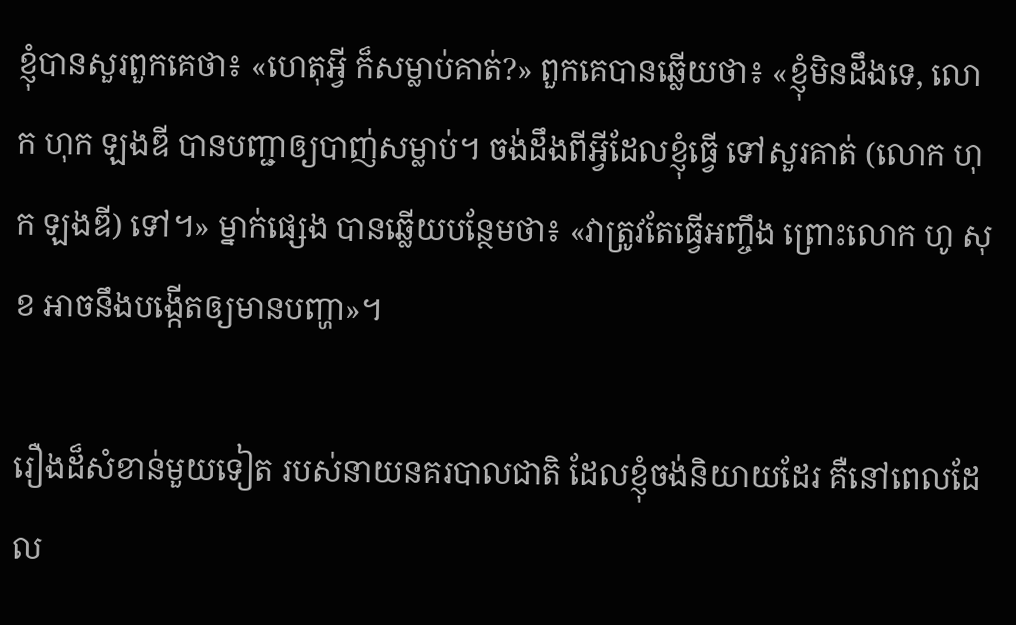ខ្ញុំបានសួរពួកគេថា៖ «ហេតុអ្វី ក៏សម្លាប់គាត់?» ពួកគេបានឆ្លើយថា៖ «ខ្ញុំមិនដឹងទេ, លោក ហុក ឡងឌី បានបញ្ជាឲ្យបាញ់សម្លាប់។ ចង់ដឹងពីអ្វីដែលខ្ញុំធ្វើ ទៅសួរគាត់ (លោក ហុក ឡងឌី) ទៅ។» ម្នាក់ផ្សេង បានឆ្លើយបន្ថែមថា៖ «វាត្រូវតែធ្វើអញ្ចឹង ព្រោះលោក ហូ សុខ អាចនឹងបង្កើតឲ្យមានបញ្ហា»។

រឿងដ៏សំខាន់មួយទៀត របស់នាយនគរបាលជាតិ ដែលខ្ញុំចង់និយាយដែរ គឺនៅពេលដែល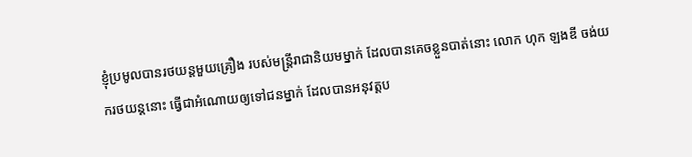ខ្ញុំប្រមូលបានរថយន្ដមួយគ្រឿង របស់មន្ត្រីរាជានិយមម្នាក់ ដែលបានគេចខ្លួនបាត់នោះ លោក ហុក ឡងឌី ចង់យករថយន្ដនោះ ធ្វើជាអំណោយឲ្យទៅជនម្នាក់ ដែលបានអនុវត្តប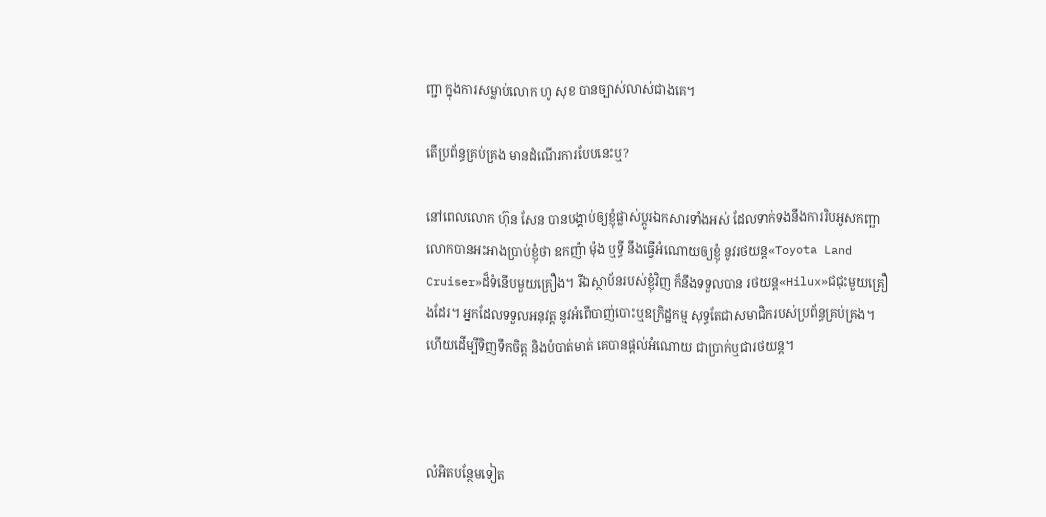ញ្ជា ក្នុងការសម្លាប់លោក ហូ សុខ បានច្បាស់លាស់ជាងគេ។

តើប្រព័ន្ធគ្រប់គ្រង មានដំណើរការបែបនេះឬ?

នៅពេលលោក ហ៊ុន សែន បានបង្គាប់ឲ្យខ្ញុំផ្លាស់ប្ដូរឯកសារទាំងអស់ ដែលទាក់ទងនឹងការរិបអូសកញ្ឆា លោកបានអះអាងប្រាប់ខ្ញុំថា ឧកញ៉ា ម៉ុង ឬទ្ធី នឹងធ្វើអំណោយឲ្យខ្ញុំ នូវរថយន្ដ«Toyota Land Cruiser»ដ៏ទំនើបមួយគ្រឿង។ រីឯស្ថាប័នរបស់ខ្ញុំវិញ ក៏នឹងទទួលបាន រថយន្ដ«Hilux»ជជុះមួយគ្រឿងដែរ។ អ្នកដែលទទួលអនុវត្ត នូវអំពើបាញ់បោះឬឧក្រិដ្ឋកម្ម សុទ្ធតែជាសមាជិករបស់ប្រព័ន្ធគ្រប់គ្រង។ ហើយដើម្បីទិញទឹកចិត្ត និងបំបាត់មាត់ គេបានផ្ដល់អំណោយ ជាប្រាក់ឬជារថយន្ដ។



លំអិតបន្ថែមទៀត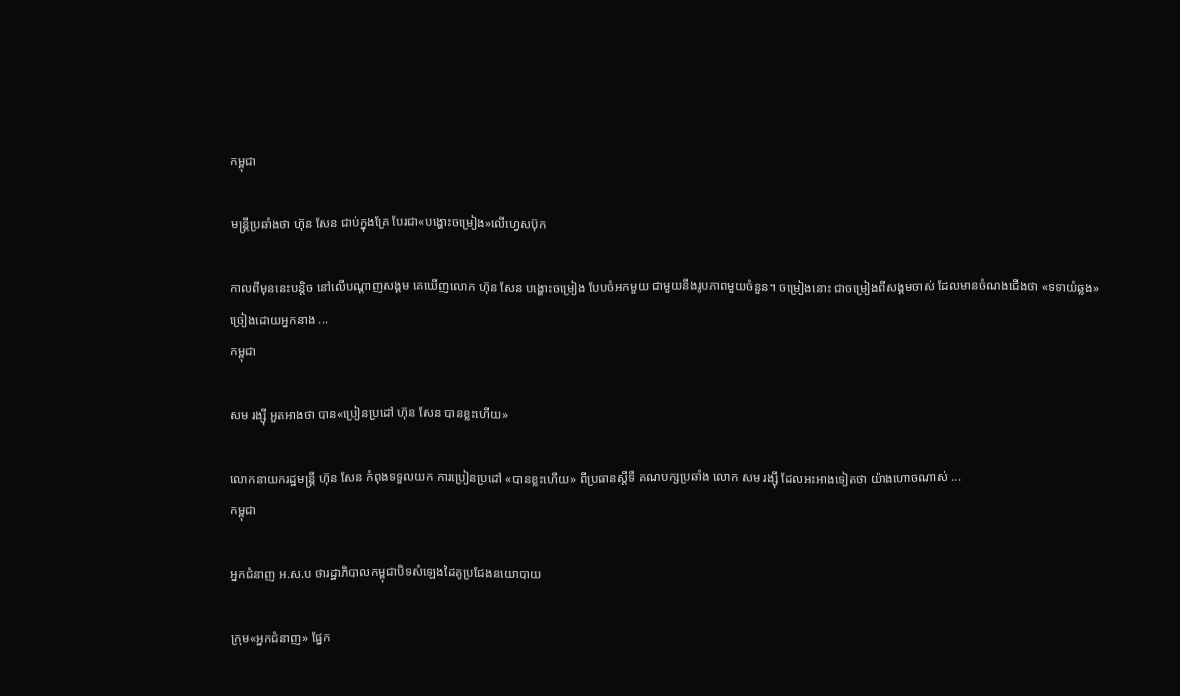កម្ពុជា

មន្ត្រីប្រឆាំងថា ហ៊ុន សែន ជាប់ក្នុងគ្រែ បែរជា«បង្ហោះចម្រៀង»លើហ្វេសប៊ុក

កាលពីមុននេះបន្តិច នៅលើបណ្ដាញសង្គម គេឃើញលោក ហ៊ុន សែន បង្ហោះចម្រៀង បែបចំអកមួយ ជាមួយនឹងរូបភាពមួយចំនួន។ ចម្រៀងនោះ ជាចម្រៀងពីសង្គមចាស់ ដែលមានចំណងជើងថា «ទទាយំឆ្លង» ច្រៀងដោយអ្នកនាង ...
កម្ពុជា

សម រង្ស៊ី អួតអាងថា បាន«ប្រៀនប្រដៅ ហ៊ុន សែន បានខ្លះហើយ»

លោកនាយករដ្ឋមន្ត្រី ហ៊ុន សែន កំពុងទទួលយក ការប្រៀនប្រដៅ «បានខ្លះហើយ» ពីប្រធានស្ដីទី គណបក្សប្រឆាំង លោក សម រង្ស៊ី ដែលអះអាងទៀតថា យ៉ាងហោចណាស់ ...
កម្ពុជា

អ្នកជំនាញ អ.ស.ប ថារដ្ឋាភិបាលកម្ពុជាបិទសំឡេងដៃគូប្រជែងនយោបាយ

ក្រុម«អ្នកជំនាញ» ផ្នែក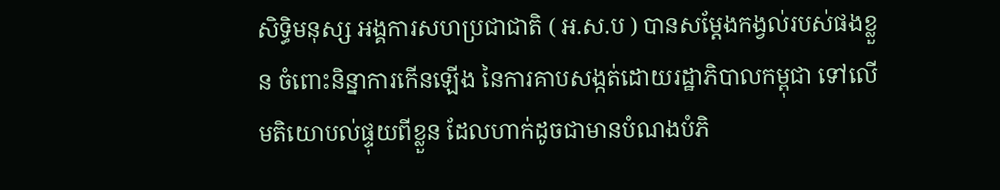សិទ្ធិមនុស្ស អង្គការសហប្រជាជាតិ ( អ.ស.ប ) បានសម្តែងកង្វល់របស់ផងខ្លួន ចំពោះនិន្នាការកើនឡើង នៃការគាបសង្កត់ដោយរដ្ឋាភិបាលកម្ពុជា ទៅលើមតិយោបល់ផ្ទុយពីខ្លួន ដែលហាក់ដូចជាមានបំណងបំភិ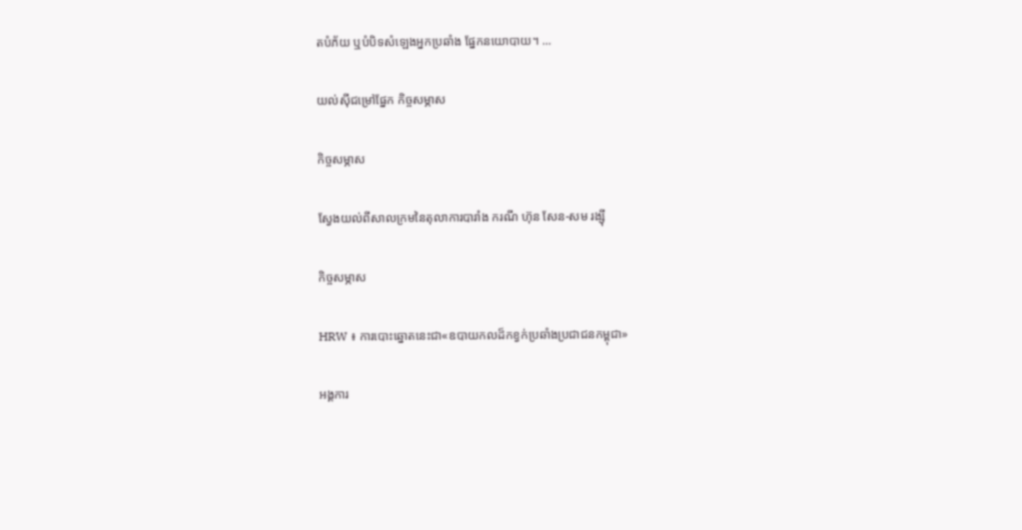តបំភ័យ ឬបំបិទសំឡេងអ្នកប្រឆាំង ផ្នែកនយោបាយ។ ...

យល់ស៊ីជម្រៅផ្នែក កិច្ចសម្ភាស

កិច្ចសម្ភាស

ស្វែងយល់ពីសាលក្រមនៃតុលាការបារាំង ករណី ហ៊ុន សែន-សម រង្ស៊ី

កិច្ចសម្ភាស

HRW ៖ ការបោះឆ្នោតនេះជា«ឧបាយកលដ៏កខ្វក់ប្រឆាំងប្រជាជនកម្ពុជា»

អង្គការ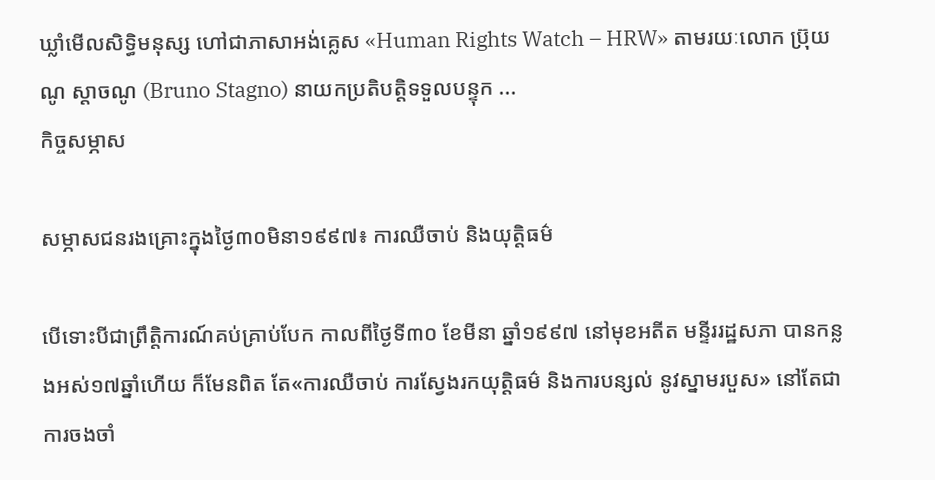ឃ្លាំមើលសិទ្ធិមនុស្ស ហៅជាភាសាអង់គ្លេស «Human Rights Watch – HRW» តាមរយៈលោក ប្រ៊ុយណូ ស្តាចណូ (Bruno Stagno) នាយកប្រតិបត្តិទទួលបន្ទុក ...
កិច្ចសម្ភាស

សម្ភាសជនរងគ្រោះក្នុងថ្ងៃ៣០មិនា១៩៩៧៖ ការឈឺចាប់ និងយុត្តិធម៌

បើទោះបីជាព្រឹត្តិការណ៍គប់គ្រាប់បែក កាលពីថ្ងៃទី៣០ ខែមីនា ឆ្នាំ១៩៩៧ នៅមុខអតីត មន្ទីររដ្ឋសភា បានកន្លងអស់១៧ឆ្នាំហើយ ក៏មែនពិត តែ«ការឈឺចាប់ ការស្វែងរកយុត្តិធម៌ និងការបន្សល់ នូវស្នាមរបួស» នៅតែជាការចងចាំ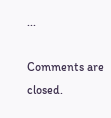...

Comments are closed.